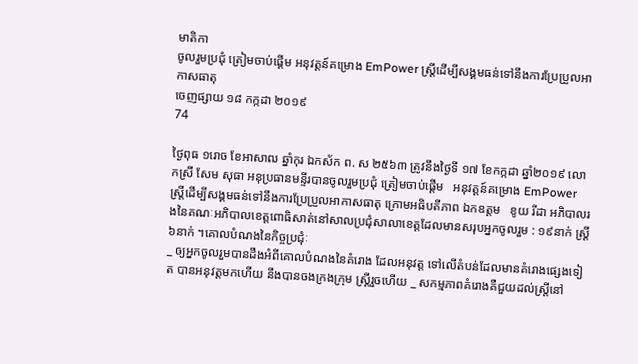មាតិកា
ចូលរួមប្រជុំ ត្រៀមចាប់ផ្តើម អនុវត្តន៍គម្រោង EmPower ស្រ្តីដើម្បីសង្គមធន់ទៅនឹងការប្រែប្រួលអាកាសធាតុ
ចេញផ្សាយ ១៨ កក្កដា ២០១៩
74

ថ្ងៃពុធ ១រោច ខែអាសាឍ ឆ្នាំកុរ ឯកស័ក ព. ស ២៥៦៣ ត្រូវនឹងថ្ងៃទី ១៧ ខែកក្កដា ឆ្នាំ២០១៩ លោកស្រី សែម សុធា អនុប្រធានមន្ទីរបានចូលរួមប្រជុំ ត្រៀមចាប់ផ្តើម   អនុវត្តន៍គម្រោង EmPower ស្រ្តីដើម្បីសង្គមធន់ទៅនឹងការប្រែប្រួលអាកាសធាតុ ក្រោមអធិបតីភាព ឯកឧត្តម   ខូយ រីដា អភិបាលរងនៃគណៈអភិបាលខេត្តពោធិសាត់នៅសាលប្រជុំសាលាខេត្តដែលមានសរុបអ្នកចូលរួម : ១៩នាក់ ស្រ្តី ៦នាក់ ។គោលបំណងនៃកិច្ចប្រជុំៈ
_ ឲ្យអ្នកចូលរួមបានដឹងអំពីគោលបំណងនៃគំរោង ដែលអនុវត្ត ទៅលើតំបន់ដែលមានគំរោងផ្សេងទៀត បានអនុវត្តមកហើយ នឹងបានចងក្រងក្រុម ស្រ្តីរួចហើយ _ សកម្មភាពគំរោងគឺជួយដល់ស្រ្តីនៅ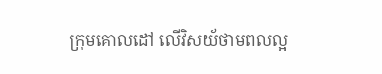ក្រុមគោលដៅ លើវិសយ័ថាមពលល្អ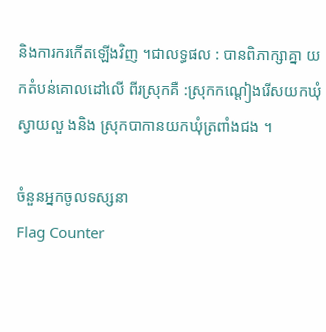និងការករកើតឡើងវិញ ។ជាលទ្ធផល : បានពិភាក្សាគ្នា យកតំបន់គោលដៅលើ ពីរស្រុកគឺ :ស្រុកកណ្តៀងរើសយកឃុំស្វាយលួ ងនិង ស្រុកបាកានយកឃុំត្រពាំងជង ។

ចំនួនអ្នកចូលទស្សនា
Flag Counter